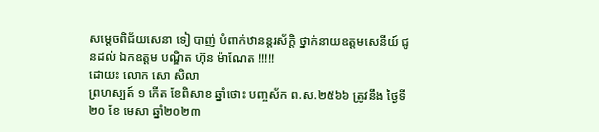សម្តេចពិជ័យសេនា ទៀ បាញ់ បំពាក់ឋានន្តរស័ក្តិ ថ្នាក់នាយឧត្តមសេនីយ៍ ជូនដល់ ឯកឧត្តម បណ្ឌិត ហ៊ុន ម៉ាណែត !!!!!
ដោយះ លោក សោ សិលា
ព្រហស្បត៍ ១ កើត ខែពិសាខ ឆ្នាំថោះ បញ្ចស័ក ព.ស.២៥៦៦ ត្រូវនឹង ថ្ងៃទី ២០ ខែ មេសា ឆ្នាំ២០២៣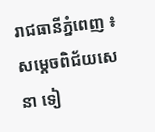រាជធានីភ្នំពេញ ៖
សម្តេចពិជ័យសេនា ទៀ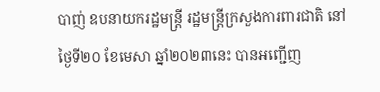បាញ់ ឧបនាយករដ្ឋមន្ត្រី រដ្ឋមន្ត្រីក្រសួងការពារជាតិ នៅថ្ងៃទី២០ ខែមេសា ឆ្នាំ២០២៣នេះ បានអញ្ជើញ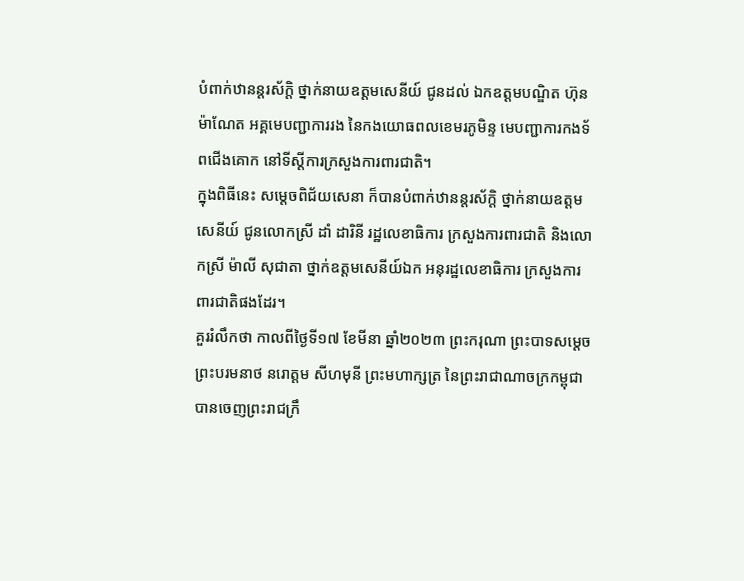បំពាក់ឋានន្តរស័ក្តិ ថ្នាក់នាយឧត្តមសេនីយ៍ ជូនដល់ ឯកឧត្តមបណ្ឌិត ហ៊ុន ម៉ាណែត អគ្គមេបញ្ជាការរង នៃកងយោធពលខេមរភូមិន្ទ មេបញ្ជាការកងទ័ពជើងគោក នៅទីស្តីការក្រសួងការពារជាតិ។
ក្នុងពិធីនេះ សម្តេចពិជ័យសេនា ក៏បានបំពាក់ឋានន្តរស័ក្តិ ថ្នាក់នាយឧត្តមសេនីយ៍ ជូនលោកស្រី ដាំ ដារិនី រដ្ឋលេខាធិការ ក្រសួងការពារជាតិ និងលោកស្រី ម៉ាលី សុជាតា ថ្នាក់ឧត្តមសេនីយ៍ឯក អនុរដ្ឋលេខាធិការ ក្រសួងការពារជាតិផងដែរ។
គួររំលឹកថា កាលពីថ្ងៃទី១៧ ខែមីនា ឆ្នាំ២០២៣ ព្រះករុណា ព្រះបាទសម្តេច ព្រះបរមនាថ នរោត្តម សីហមុនី ព្រះមហាក្សត្រ នៃព្រះរាជាណាចក្រកម្ពុជា បានចេញព្រះរាជក្រឹ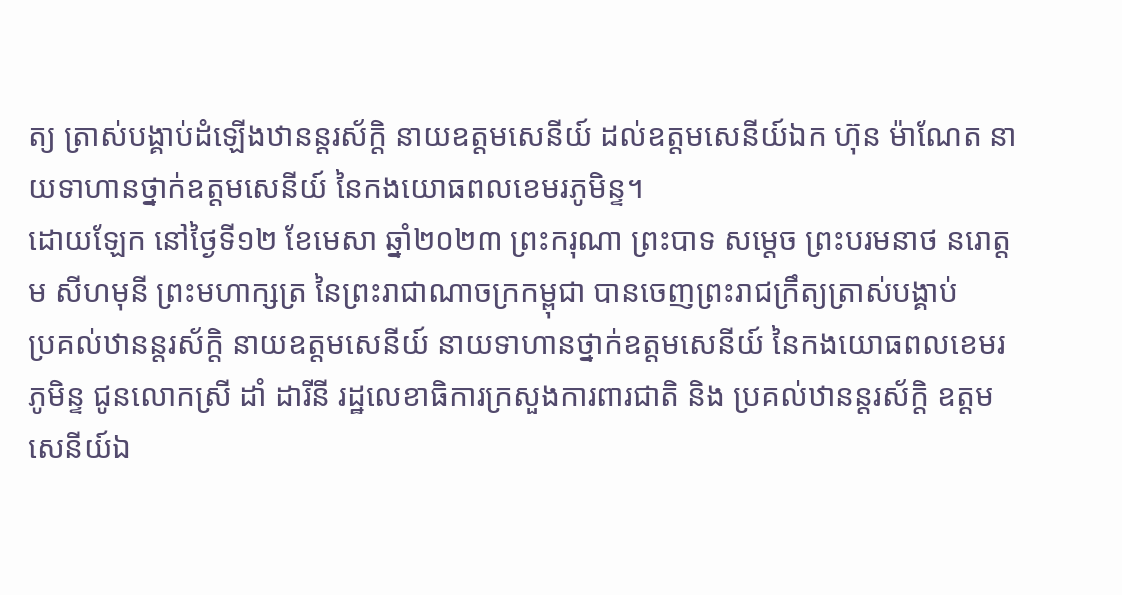ត្យ ត្រាស់បង្គាប់ដំឡើងឋានន្តរស័ក្តិ នាយឧត្តមសេនីយ៍ ដល់ឧត្តមសេនីយ៍ឯក ហ៊ុន ម៉ាណែត នាយទាហានថ្នាក់ឧត្តមសេនីយ៍ នៃកងយោធពលខេមរភូមិន្ទ។
ដោយឡែក នៅថ្ងៃទី១២ ខែមេសា ឆ្នាំ២០២៣ ព្រះករុណា ព្រះបាទ សម្តេច ព្រះបរមនាថ នរោត្តម សីហមុនី ព្រះមហាក្សត្រ នៃព្រះរាជាណាចក្រកម្ពុជា បានចេញព្រះរាជក្រឹត្យត្រាស់បង្គាប់
ប្រគល់ឋានន្តរស័ក្តិ នាយឧត្តមសេនីយ៍ នាយទាហានថ្នាក់ឧត្តមសេនីយ៍ នៃកងយោធពលខេមរភូមិន្ទ ជូនលោកស្រី ដាំ ដារីនី រដ្ឋលេខាធិការក្រសួងការពារជាតិ និង ប្រគល់ឋានន្តរស័ក្តិ ឧត្តមសេនីយ៍ឯ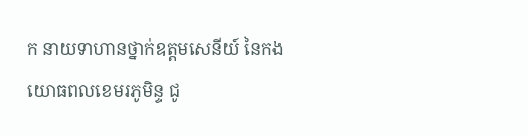ក នាយទាហានថ្នាក់ឧត្តមសេនីយ៍ នៃកងយោធពលខេមរភូមិន្ទ ជូ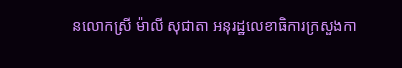នលោកស្រី ម៉ាលី សុជាតា អនុរដ្ឋលេខាធិការក្រសួងកា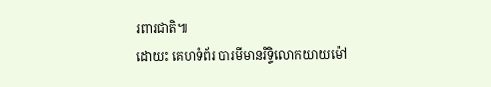រពារជាតិ៕
ដោយះ គេហទំព័រ បារមីមានរិទ្ទិលោកយាយម៉ៅ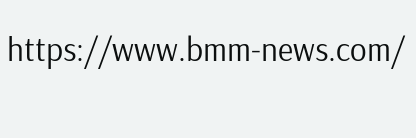https://www.bmm-news.com/